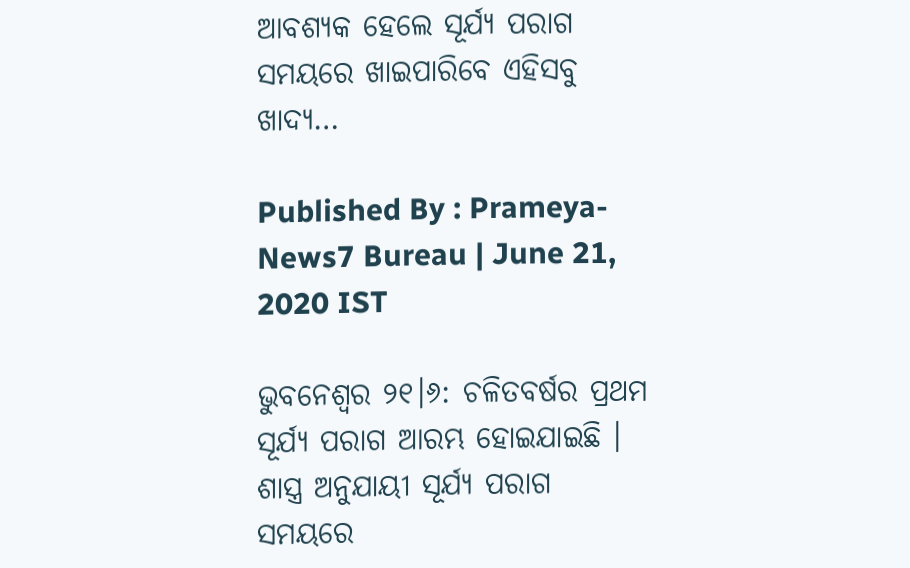ଆବଶ୍ୟକ ହେଲେ ସୂର୍ଯ୍ୟ ପରାଗ ସମୟରେ ଖାଇପାରିବେ ଏହିସବୁ ଖାଦ୍ୟ…

Published By : Prameya-News7 Bureau | June 21, 2020 IST

ଭୁବନେଶ୍ବର ୨୧।୬: ଚଳିତବର୍ଷର ପ୍ରଥମ ସୂର୍ଯ୍ୟ ପରାଗ ଆରମ୍ଭ ହୋଇଯାଇଛି । ଶାସ୍ତ୍ର ଅନୁଯାୟୀ ସୂର୍ଯ୍ୟ ପରାଗ ସମୟରେ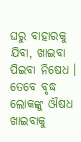ଘରୁ ବାହାରକୁ ଯିବା, ଖାଇବା ପିଇବା ନିଷେଧ । ତେବେ ବୃଦ୍ଧ ଲୋକଙ୍କୁ ଔଷଧ ଖାଇବାକୁ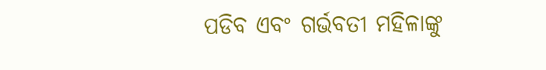ପଡିବ ଏବଂ ଗର୍ଭବତୀ ମହିଳାଙ୍କୁ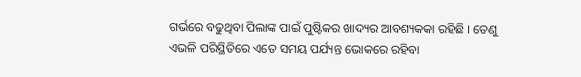ଗର୍ଭରେ ବଢୁଥିବା ପିଲାଙ୍କ ପାଇଁ ପୁଷ୍ଟିକର ଖାଦ୍ୟର ଆବଶ୍ୟକକା ରହିଛି । ତେଣୁ ଏଭଳି ପରିସ୍ଥିତିରେ ଏତେ ସମୟ ପର୍ଯ୍ୟନ୍ତ ଭୋକରେ ରହିବା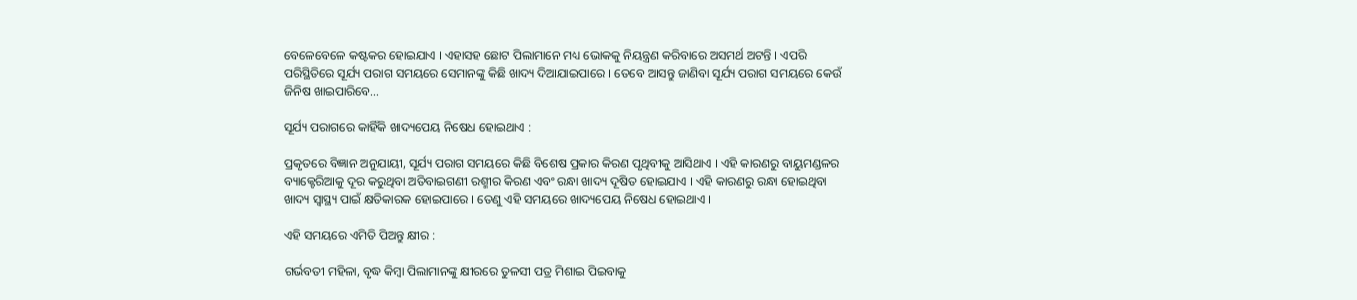ବେଳେବେଳେ କଷ୍ଟକର ହୋଇଯାଏ । ଏହାସହ ଛୋଟ ପିଲାମାନେ ମଧ୍ୟ ଭୋକକୁ ନିୟନ୍ତ୍ରଣ କରିବାରେ ଅସମର୍ଥ ଅଟନ୍ତି । ଏପରି ପରିସ୍ଥିତିରେ ସୂର୍ଯ୍ୟ ପରାଗ ସମୟରେ ସେମାନଙ୍କୁ କିଛି ଖାଦ୍ୟ ଦିଆଯାଇପାରେ । ତେବେ ଆସନ୍ତୁ ଜାଣିବା ସୂର୍ଯ୍ୟ ପରାଗ ସମୟରେ କେଉଁ ଜିନିଷ ଖାଇପାରିବେ…

ସୂର୍ଯ୍ୟ ପରାଗରେ କାହିଁକି ଖାଦ୍ୟପେୟ ନିଷେଧ ହୋଇଥାଏ :

ପ୍ରକୃତରେ ବିଜ୍ଞାନ ଅନୁଯାୟୀ, ସୂର୍ଯ୍ୟ ପରାଗ ସମୟରେ କିଛି ବିଶେଷ ପ୍ରକାର କିରଣ ପୃଥିବୀକୁ ଆସିଥାଏ । ଏହି କାରଣରୁ ବାୟୁମଣ୍ଡଳର ବ୍ୟାକ୍ଟେରିଆକୁ ଦୂର କରୁଥିବା ଅତିବାଇଗଣୀ ରଶ୍ମୀର କିରଣ ଏବଂ ରନ୍ଧା ଖାଦ୍ୟ ଦୂଷିତ ହୋଇଯାଏ । ଏହି କାରଣରୁ ରନ୍ଧା ହୋଇଥିବା ଖାଦ୍ୟ ସ୍ବାସ୍ଥ୍ୟ ପାଇଁ କ୍ଷତିକାରକ ହୋଇପାରେ । ତେଣୁ ଏହି ସମୟରେ ଖାଦ୍ୟପେୟ ନିଷେଧ ହୋଇଥାଏ ।

ଏହି ସମୟରେ ଏମିତି ପିଅନ୍ତୁ କ୍ଷୀର :

ଗର୍ଭବତୀ ମହିଳା, ବୃଦ୍ଧ କିମ୍ବା ପିଲାମାନଙ୍କୁ କ୍ଷୀରରେ ତୁଳସୀ ପତ୍ର ମିଶାଇ ପିଇବାକୁ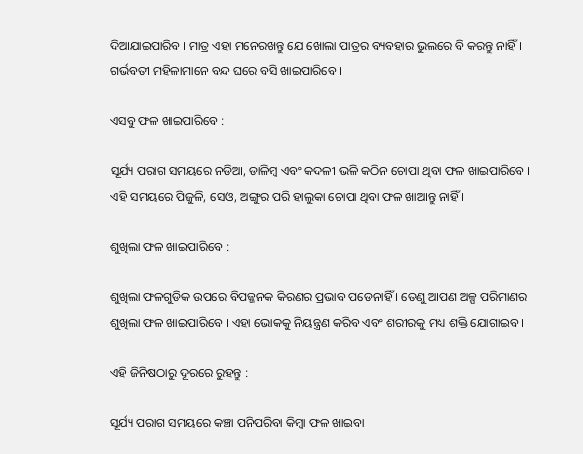ଦିଆଯାଇପାରିବ । ମାତ୍ର ଏହା ମନେରଖନ୍ତୁ ଯେ ଖୋଲା ପାତ୍ରର ବ୍ୟବହାର ଭୁଲରେ ବି କରନ୍ତୁ ନାହିଁ । ଗର୍ଭବତୀ ମହିଳାମାନେ ବନ୍ଦ ଘରେ ବସି ଖାଇପାରିବେ ।

ଏସବୁ ଫଳ ଖାଇପାରିବେ :

ସୂର୍ଯ୍ୟ ପରାଗ ସମୟରେ ନଡିଆ, ଡାଳିମ୍ବ ଏବଂ କଦଳୀ ଭଳି କଠିନ ଚୋପା ଥିବା ଫଳ ଖାଇପାରିବେ । ଏହି ସମୟରେ ପିଜୁଳି, ସେଓ, ଅଙ୍ଗୁର ପରି ହାଲୁକା ଚୋପା ଥିବା ଫଳ ଖାଆନ୍ତୁ ନାହିଁ ।

ଶୁଖିଲା ଫଳ ଖାଇପାରିବେ :

ଶୁଖିଲା ଫଳଗୁଡିକ ଉପରେ ବିପଜ୍ଜନକ କିରଣର ପ୍ରଭାବ ପଡେନାହିଁ । ତେଣୁ ଆପଣ ଅଳ୍ପ ପରିମାଣର ଶୁଖିଲା ଫଳ ଖାଇପାରିବେ । ଏହା ଭୋକକୁ ନିୟନ୍ତ୍ରଣ କରିବ ଏବଂ ଶରୀରକୁ ମଧ୍ୟ ଶକ୍ତି ଯୋଗାଇବ ।

ଏହି ଜିନିଷଠାରୁ ଦୂରରେ ରୁହନ୍ତୁ :

ସୂର୍ଯ୍ୟ ପରାଗ ସମୟରେ କଞ୍ଚା ପନିପରିବା କିମ୍ବା ଫଳ ଖାଇବା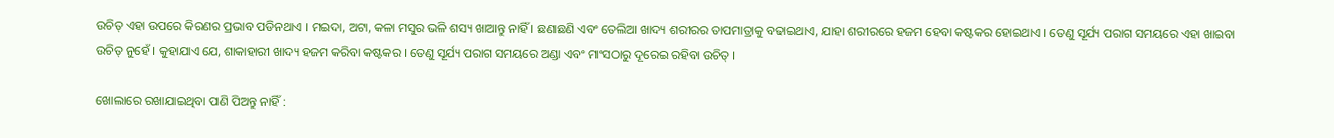ଉଚିତ୍ ଏହା ଉପରେ କିରଣର ପ୍ରଭାବ ପଡିନଥାଏ । ମଇଦା, ଅଟା, କଳା ମସୁର ଭଳି ଶସ୍ୟ ଖାଆନ୍ତୁ ନାହିଁ । ଛଣାଛଣି ଏବଂ ତେଲିଆ ଖାଦ୍ୟ ଶରୀରର ତାପମାତ୍ରାକୁ ବଢାଇଥାଏ, ଯାହା ଶରୀରରେ ହଜମ ହେବା କଷ୍ଟକର ହୋଇଥାଏ । ତେଣୁ ସୂର୍ଯ୍ୟ ପରାଗ ସମୟରେ ଏହା ଖାଇବା ଉଚିତ୍ ନୁହେଁ । କୁହାଯାଏ ଯେ, ଶାକାହାରୀ ଖାଦ୍ୟ ହଜମ କରିବା କଷ୍ଟକର । ତେଣୁ ସୂର୍ଯ୍ୟ ପରାଗ ସମୟରେ ଅଣ୍ଡା ଏବଂ ମାଂସଠାରୁ ଦୂରେଇ ରହିବା ଉଚିତ୍ ।

ଖୋଲାରେ ରଖାଯାଇଥିବା ପାଣି ପିଅନ୍ତୁ ନାହିଁ :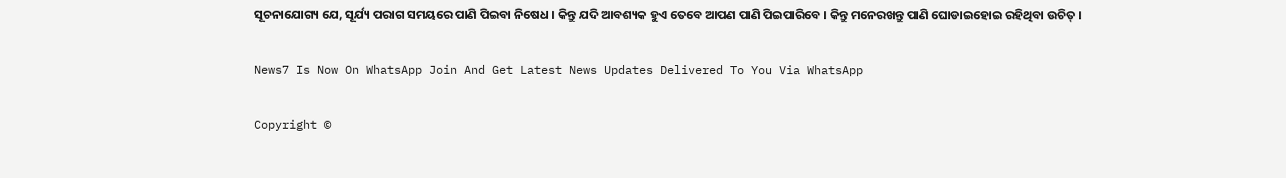ସୂଚନାଯୋଗ୍ୟ ଯେ, ସୂର୍ଯ୍ୟ ପରାଗ ସମୟରେ ପାଣି ପିଇବା ନିଷେଧ । କିନ୍ତୁ ଯଦି ଆବଶ୍ୟକ ହୁଏ ତେବେ ଆପଣ ପାଣି ପିଇପାରିବେ । କିନ୍ତୁ ମନେରଖନ୍ତୁ ପାଣି ଘୋଡାଇହୋଇ ରହିଥିବା ଉଚିତ୍ ।

News7 Is Now On WhatsApp Join And Get Latest News Updates Delivered To You Via WhatsApp

Copyright ©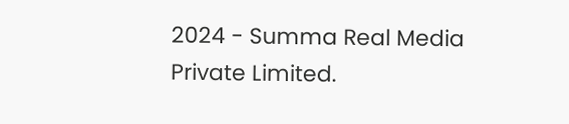2024 - Summa Real Media Private Limited.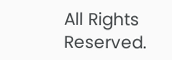All Rights Reserved.